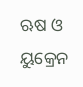ଋଷ ଓ ୟୁକ୍ରେନ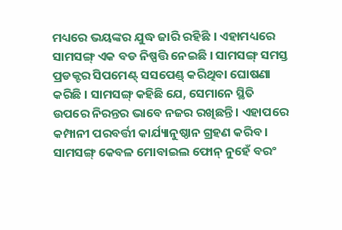ମଧ୍ୟରେ ଭୟଙ୍କର ଯୁଦ୍ଧ ଜାରି ରହିଛି । ଏହାମଧ୍ୟରେ ସାମସଙ୍ଗ୍ ଏକ ବଡ ନିଷ୍ପତ୍ତି ନେଇଛି । ସାମସଙ୍ଗ୍ ସମସ୍ତ ପ୍ରଡକ୍ଟର ସିପମେଣ୍ଟ୍ ସସପେଣ୍ଡ୍ କରିଥିବା ଘୋଷଣା କରିଛି । ସାମସଙ୍ଗ୍ କହିଛି ଯେ, ସେମାନେ ସ୍ଥିତି ଉପରେ ନିରନ୍ତର ଭାବେ ନଜର ରଖିଛନ୍ତି । ଏହାପରେ କମ୍ପାନୀ ପରବର୍ତ୍ତୀ କାର୍ଯ୍ୟାନୁଷ୍ଠାନ ଗ୍ରହଣ କରିବ । ସାମସଙ୍ଗ୍ କେବଳ ମୋବାଇଲ ଫୋନ୍ ନୁହେଁ ବରଂ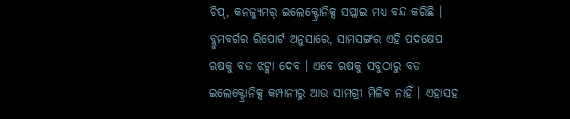ଚିପ୍, କନଜ୍ୟୁମର୍ ଇଲେକ୍ଟ୍ରୋନିକ୍ସ ସପ୍ଲାଇ ମଧ୍ୟ ବନ୍ଦ କରିଛି ।
ବ୍ଲୁମବର୍ଗର ରିପୋର୍ଟ ଅନୁସାରେ, ସାମସଙ୍ଗର ଏହି ପଦକ୍ଷେପ ଋଷକୁ ବଡ ଝଟ୍କା ଦେବ । ଏବେ ଋଷକୁ ସବୁଠାରୁ ବଡ ଇଲେକ୍ଟ୍ରୋନିକ୍ସ କମ୍ପାନୀରୁ ଆଉ ସାମଗ୍ରୀ ମିଳିବ ନାହିଁ । ଏହାସହ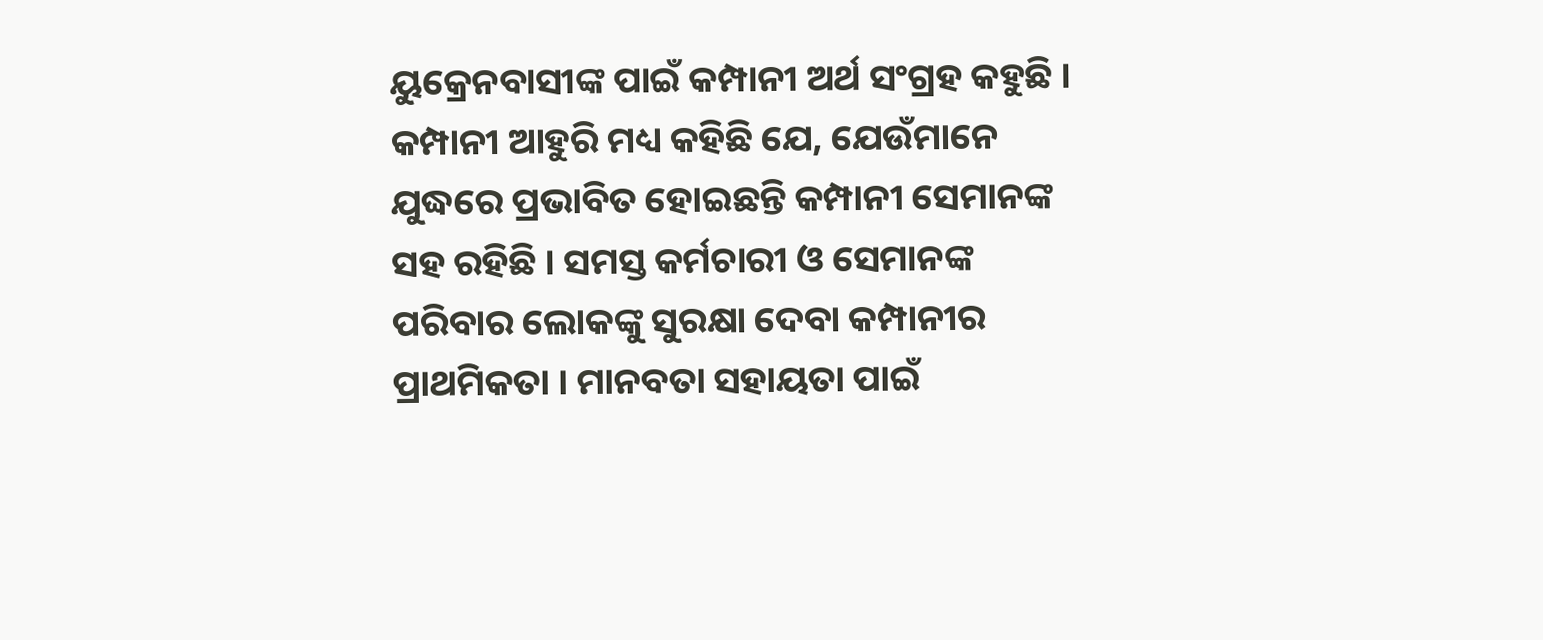ୟୁକ୍ରେନବାସୀଙ୍କ ପାଇଁ କମ୍ପାନୀ ଅର୍ଥ ସଂଗ୍ରହ କହୁଛି । କମ୍ପାନୀ ଆହୁରି ମଧ୍ୟ କହିଛି ଯେ, ଯେଉଁମାନେ ଯୁଦ୍ଧରେ ପ୍ରଭାବିତ ହୋଇଛନ୍ତି କମ୍ପାନୀ ସେମାନଙ୍କ ସହ ରହିଛି । ସମସ୍ତ କର୍ମଚାରୀ ଓ ସେମାନଙ୍କ ପରିବାର ଲୋକଙ୍କୁ ସୁରକ୍ଷା ଦେବା କମ୍ପାନୀର ପ୍ରାଥମିକତା । ମାନବତା ସହାୟତା ପାଇଁ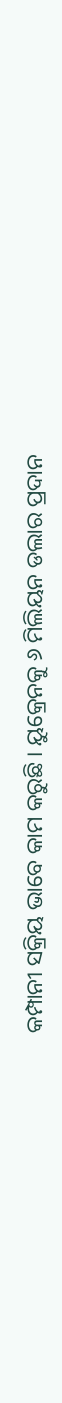କମ୍ପାନୀ ସକ୍ରିୟ ଭାବେ କାମ କରୁଛି । ୟୁକ୍ରେନକୁ ୬ ମିଲିୟନ ଡଲାର ପ୍ରଦାନ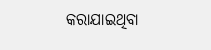କରାଯାଇଥିବା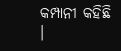କମ୍ପାନୀ କହିଛି ।